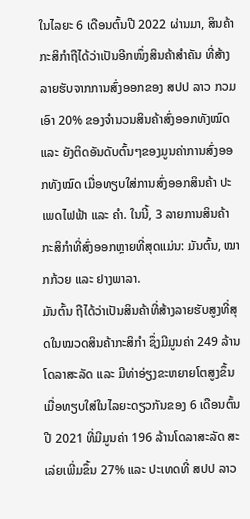ໃນໄລຍະ 6 ເດືອນຕົ້ນປີ 2022 ຜ່ານມາ, ສິນຄ້າກະສິກໍາຖືໄດ້ວ່າເປັນອີກໜຶ່ງສິນຄ້າສໍາຄັນ ທີ່ສ້າງລາຍຮັບຈາກການສົ່ງອອກຂອງ ສປປ ລາວ ກວມເອົາ 20% ຂອງຈໍານວນສິນຄ້າສົ່ງອອກທັງໝົດ ແລະ ຍັງຕິດອັນດັບຕົ້ນໆຂອງມູນຄ່າການສົ່ງອອກທັງໝົດ ເມື່ອທຽບໃສ່ການສົ່ງອອກສິນຄ້າ ປະເພດໄຟຟ້າ ແລະ ຄໍາ. ໃນນີ້, 3 ລາຍການສິນຄ້າກະສິກໍາທີ່ສົ່ງອອກຫຼາຍທີ່ສຸດແມ່ນ: ມັນຕົ້ນ, ໝາກກ້ວຍ ແລະ ຢາງພາລາ.
ມັນຕົ້ນ ຖືໄດ້ວ່າເປັນສິນຄ້າທີ່ສ້າງລາຍຮັບສູງທີ່ສຸດໃນໝວດສິນຄ້າກະສິກໍາ ຊຶ່ງມີມູນຄ່າ 249 ລ້ານໂດລາສະລັດ ແລະ ມີທ່າອ່ຽງຂະຫຍາຍໂຕສູງຂຶ້ນ ເມື່ອທຽບໃສ່ໃນໄລຍະດຽວກັນຂອງ 6 ເດືອນຕົ້ນປີ 2021 ທີ່ມີມູນຄ່າ 196 ລ້ານໂດລາສະລັດ ສະເລ່ຍເພີ່ມຂຶ້ນ 27% ແລະ ປະເທດທີ່ ສປປ ລາວ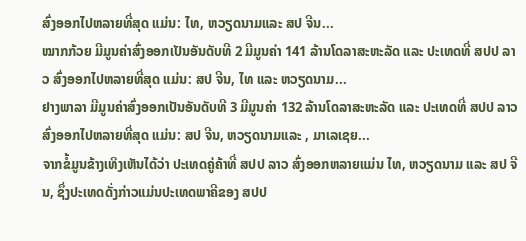ສົ່ງອອກໄປຫລາຍທີ່ສຸດ ແມ່ນ: ໄທ, ຫວຽດນາມແລະ ສປ ຈີນ...
ໝາກກ້ວຍ ມີມູນຄ່າສົ່ງອອກເປັນອັນດັບທີ 2 ມີມູນຄ່າ 141 ລ້ານໂດລາສະຫະລັດ ແລະ ປະເທດທີ່ ສປປ ລາວ ສົ່ງອອກໄປຫລາຍທີ່ສຸດ ແມ່ນ: ສປ ຈີນ, ໄທ ແລະ ຫວຽດນາມ...
ຢາງພາລາ ມີມູນຄ່າສົ່ງອອກເປັນອັນດັບທີ 3 ມີມູນຄ່າ 132 ລ້ານໂດລາສະຫະລັດ ແລະ ປະເທດທີ່ ສປປ ລາວ ສົ່ງອອກໄປຫລາຍທີ່ສຸດ ແມ່ນ: ສປ ຈີນ, ຫວຽດນາມແລະ , ມາເລເຊຍ...
ຈາກຂໍ້ມູນຂ້າງເທິງເຫັນໄດ້ວ່າ ປະເທດຄູ່ຄ້າທີ່ ສປປ ລາວ ສົ່ງອອກຫລາຍແມ່ນ ໄທ, ຫວຽດນາມ ແລະ ສປ ຈີນ, ຊຶ່ງປະເທດດັ່ງກ່າວແມ່ນປະເທດພາຄີຂອງ ສປປ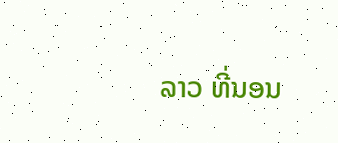ລາວ ທີ່ນອນ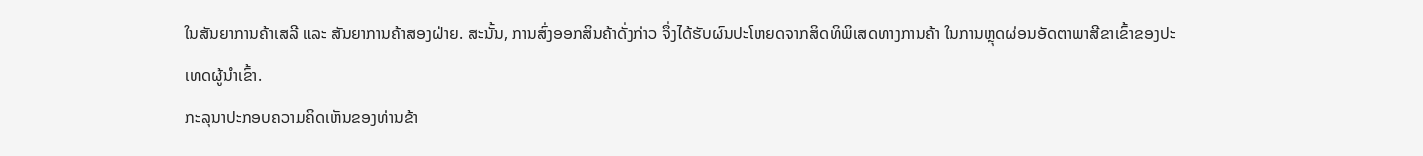ໃນສັນຍາການຄ້າເສລີ ແລະ ສັນຍາການຄ້າສອງຝ່າຍ. ສະນັ້ນ, ການສົ່ງອອກສິນຄ້າດັ່ງກ່າວ ຈຶ່ງໄດ້ຮັບຜົນປະໂຫຍດຈາກສິດທິພິເສດທາງການຄ້າ ໃນການຫຼຸດຜ່ອນອັດຕາພາສີຂາເຂົ້າຂອງປະເທດຜູ້ນໍາເຂົ້າ.
ກະລຸນາປະກອບຄວາມຄິດເຫັນຂອງທ່ານຂ້າ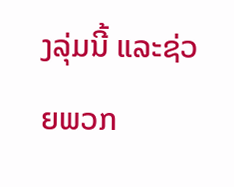ງລຸ່ມນີ້ ແລະຊ່ວຍພວກ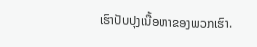ເຮົາປັບປຸງເນື້ອຫາຂອງພວກເຮົາ.